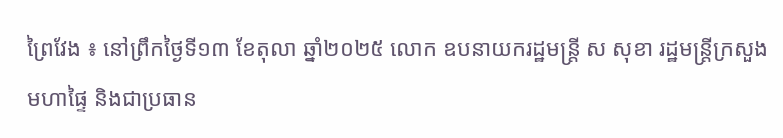ព្រៃវែង ៖ នៅព្រឹកថ្ងៃទី១៣ ខែតុលា ឆ្នាំ២០២៥ លោក ឧបនាយករដ្ឋមន្រ្តី ស សុខា រដ្ឋមន្រ្តីក្រសួងមហាផ្ទៃ និងជាប្រធាន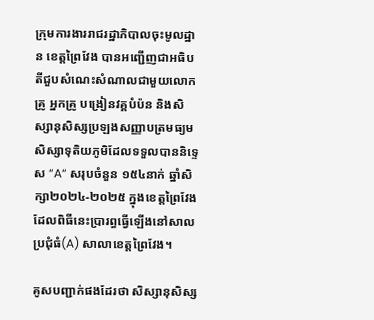ក្រុមការងាររាជរដ្ឋាភិបាលចុះមូលដ្ឋាន ខេត្តព្រៃវែង បានអញ្ជើញជាអធិបតីជួបសំណេះសំណាលជាមួយលោកគ្រូ អ្នកគ្រូ បង្រៀនវគ្គបំប៉ន និងសិស្សានុសិស្សប្រឡងសញ្ញាបត្រមធ្យមសិស្សាទុតិយភូមិដែលទទួលបាននិទ្ទេស “A“ សរុបចំនួន ១៥៤នាក់ ឆ្នាំសិក្សា២០២៤-២០២៥ ក្នុងខេត្តព្រៃវែង ដែលពិធីនេះប្រារព្ធធ្វើឡើងនៅសាលប្រជុំធំ(A) សាលាខេត្តព្រៃវែង។

គូសបញ្ជាក់ផងដែរថា សិស្សានុសិស្ស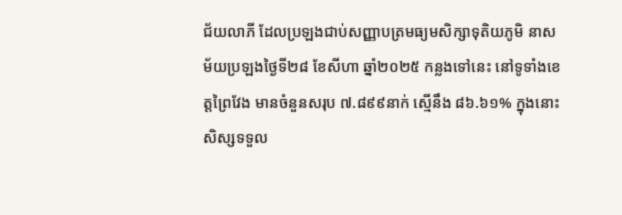ជ័យលាភី ដែលប្រឡងជាប់សញ្ញាបត្រមធ្យមសិក្សាទុតិយភូមិ នាសម័យប្រឡងថ្ងៃទី២៨ ខែសីហា ឆ្នាំ២០២៥ កន្លងទៅនេះ នៅទូទាំងខេត្តព្រៃវែង មានចំនួនសរុប ៧.៨៩៩នាក់ ស្មើនឹង ៨៦.៦១% ក្នុងនោះសិស្សទទួល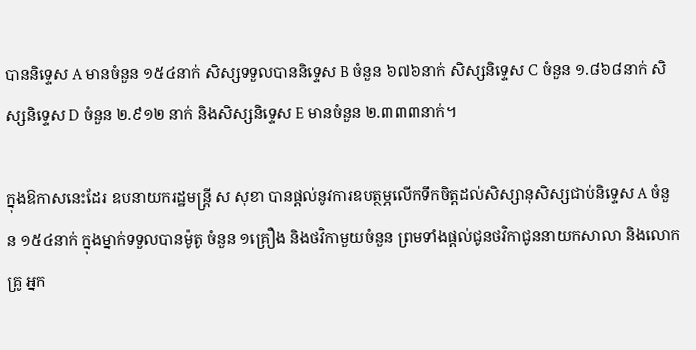បាននិទ្ទេស A មានចំនួន ១៥៤នាក់ សិស្សទទួលបាននិទ្ទេស B ចំនួន ៦៧៦នាក់ សិស្សនិទ្ទេស C ចំនួន ១.៨៦៨នាក់ សិស្សនិទ្ទេស D ចំនួន ២.៩១២ នាក់ និងសិស្សនិទ្ទេស E មានចំនួន ២.៣៣៣នាក់។

ក្នុងឱកាសនេះដែរ ឧបនាយករដ្ឋមន្រ្តី ស សុខា បានផ្ដល់នូវការឧបត្ថម្ភលើកទឹកចិត្តដល់សិស្សានុសិស្សជាប់និទ្ទេស A ចំនួន ១៥៤នាក់ ក្នុងម្នាក់ទទួលបានម៉ូតូ ចំនួន ១គ្រឿង និងថវិកាមួយចំនួន ព្រមទាំងផ្ដល់ជូនថវិកាជូននាយកសាលា និងលោកគ្រូ អ្នក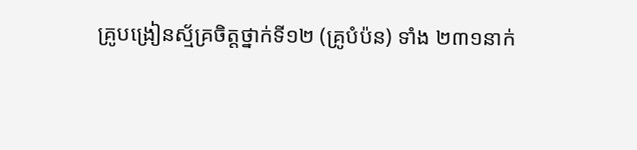គ្រូបង្រៀនស្ម័គ្រចិត្តថ្នាក់ទី១២ (គ្រូបំប៉ន) ទាំង ២៣១នាក់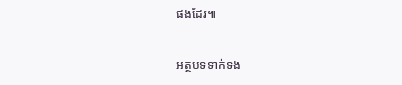ផងដែរ៕

អត្ថបទទាក់ទង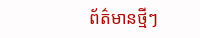ព័ត៌មានថ្មីៗ